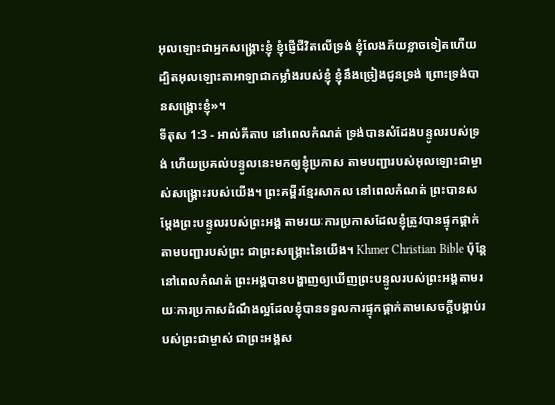អុលឡោះជាអ្នកសង្គ្រោះខ្ញុំ ខ្ញុំផ្ញើជីវិតលើទ្រង់ ខ្ញុំលែងភ័យខ្លាចទៀតហើយ ដ្បិតអុលឡោះតាអាឡាជាកម្លាំងរបស់ខ្ញុំ ខ្ញុំនឹងច្រៀងជូនទ្រង់ ព្រោះទ្រង់បានសង្គ្រោះខ្ញុំ»។
ទីតុស 1:3 - អាល់គីតាប នៅពេលកំណត់ ទ្រង់បានសំដែងបន្ទូលរបស់ទ្រង់ ហើយប្រគល់បន្ទូលនេះមកឲ្យខ្ញុំប្រកាស តាមបញ្ជារបស់អុលឡោះជាម្ចាស់សង្រ្គោះរបស់យើង។ ព្រះគម្ពីរខ្មែរសាកល នៅពេលកំណត់ ព្រះបានសម្ដែងព្រះបន្ទូលរបស់ព្រះអង្គ តាមរយៈការប្រកាសដែលខ្ញុំត្រូវបានផ្ទុកផ្ដាក់តាមបញ្ជារបស់ព្រះ ជាព្រះសង្គ្រោះនៃយើង។ Khmer Christian Bible ប៉ុន្ដែនៅពេលកំណត់ ព្រះអង្គបានបង្ហាញឲ្យឃើញព្រះបន្ទូលរបស់ព្រះអង្គតាមរយៈការប្រកាសដំណឹងល្អដែលខ្ញុំបានទទួលការផ្ទុកផ្ដាក់តាមសេចក្ដីបង្គាប់របស់ព្រះជាម្ចាស់ ជាព្រះអង្គស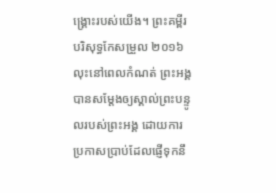ង្គ្រោះរបស់យើង។ ព្រះគម្ពីរបរិសុទ្ធកែសម្រួល ២០១៦ លុះនៅពេលកំណត់ ព្រះអង្គបានសម្តែងឲ្យស្គាល់ព្រះបន្ទូលរបស់ព្រះអង្គ ដោយការប្រកាសប្រាប់ដែលផ្ញើទុកនឹ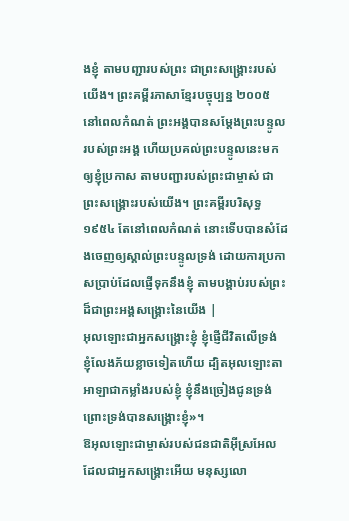ងខ្ញុំ តាមបញ្ជារបស់ព្រះ ជាព្រះសង្គ្រោះរបស់យើង។ ព្រះគម្ពីរភាសាខ្មែរបច្ចុប្បន្ន ២០០៥ នៅពេលកំណត់ ព្រះអង្គបានសម្តែងព្រះបន្ទូលរបស់ព្រះអង្គ ហើយប្រគល់ព្រះបន្ទូលនេះមកឲ្យខ្ញុំប្រកាស តាមបញ្ជារបស់ព្រះជាម្ចាស់ ជាព្រះសង្គ្រោះរបស់យើង។ ព្រះគម្ពីរបរិសុទ្ធ ១៩៥៤ តែនៅពេលកំណត់ នោះទើបបានសំដែងចេញឲ្យស្គាល់ព្រះបន្ទូលទ្រង់ ដោយការប្រកាសប្រាប់ដែលផ្ញើទុកនឹងខ្ញុំ តាមបង្គាប់របស់ព្រះដ៏ជាព្រះអង្គសង្គ្រោះនៃយើង |
អុលឡោះជាអ្នកសង្គ្រោះខ្ញុំ ខ្ញុំផ្ញើជីវិតលើទ្រង់ ខ្ញុំលែងភ័យខ្លាចទៀតហើយ ដ្បិតអុលឡោះតាអាឡាជាកម្លាំងរបស់ខ្ញុំ ខ្ញុំនឹងច្រៀងជូនទ្រង់ ព្រោះទ្រង់បានសង្គ្រោះខ្ញុំ»។
ឱអុលឡោះជាម្ចាស់របស់ជនជាតិអ៊ីស្រអែល ដែលជាអ្នកសង្គ្រោះអើយ មនុស្សលោ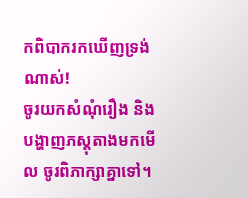កពិបាករកឃើញទ្រង់ណាស់!
ចូរយកសំណុំរឿង និងបង្ហាញភស្តុតាងមកមើល ចូរពិភាក្សាគ្នាទៅ។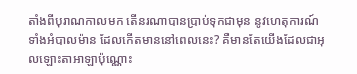តាំងពីបុរាណកាលមក តើនរណាបានប្រាប់ទុកជាមុន នូវហេតុការណ៍ទាំងអំបាលម៉ាន ដែលកើតមាននៅពេលនេះ? គឺមានតែយើងដែលជាអុលឡោះតាអាឡាប៉ុណ្ណោះ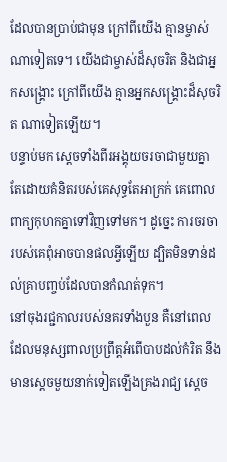ដែលបានប្រាប់ជាមុន ក្រៅពីយើង គ្មានម្ចាស់ណាទៀតទេ។ យើងជាម្ចាស់ដ៏សុចរិត និងជាអ្នកសង្គ្រោះ ក្រៅពីយើង គ្មានអ្នកសង្គ្រោះដ៏សុចរិត ណាទៀតឡើយ។
បន្ទាប់មក ស្ដេចទាំងពីរអង្គុយចរចាជាមួយគ្នា តែដោយគំនិតរបស់គេសុទ្ធតែអាក្រក់ គេពោលពាក្យកុហកគ្នាទៅវិញទៅមក។ ដូច្នេះ ការចរចារបស់គេពុំអាចបានផលអ្វីឡើយ ដ្បិតមិនទាន់ដល់គ្រាបញ្ចប់ដែលបានកំណត់ទុក។
នៅចុងរជ្ជកាលរបស់នគរទាំងបួន គឺនៅពេលដែលមនុស្សពាលប្រព្រឹត្តអំពើបាបដល់កំរិត នឹងមានស្ដេចមួយនាក់ទៀតឡើងគ្រងរាជ្យ ស្ដេច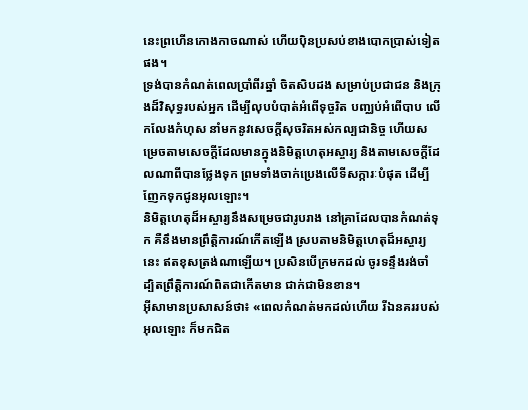នេះព្រហើនកោងកាចណាស់ ហើយប៉ិនប្រសប់ខាងបោកប្រាស់ទៀតផង។
ទ្រង់បានកំណត់ពេលប្រាំពីរឆ្នាំ ចិតសិបដង សម្រាប់ប្រជាជន និងក្រុងដ៏វិសុទ្ធរបស់អ្នក ដើម្បីលុបបំបាត់អំពើទុច្ចរិត បញ្ឈប់អំពើបាប លើកលែងកំហុស នាំមកនូវសេចក្ដីសុចរិតអស់កល្បជានិច្ច ហើយសម្រេចតាមសេចក្ដីដែលមានក្នុងនិមិត្តហេតុអស្ចារ្យ និងតាមសេចក្ដីដែលណាពីបានថ្លែងទុក ព្រមទាំងចាក់ប្រេងលើទីសក្ការៈបំផុត ដើម្បីញែកទុកជូនអុលឡោះ។
និមិត្តហេតុដ៏អស្ចារ្យនឹងសម្រេចជារូបរាង នៅគ្រាដែលបានកំណត់ទុក គឺនឹងមានព្រឹត្តិការណ៍កើតឡើង ស្របតាមនិមិត្តហេតុដ៏អស្ចារ្យនេះ ឥតខុសត្រង់ណាឡើយ។ ប្រសិនបើក្រមកដល់ ចូរទន្ទឹងរង់ចាំ ដ្បិតព្រឹត្តិការណ៍ពិតជាកើតមាន ជាក់ជាមិនខាន។
អ៊ីសាមានប្រសាសន៍ថា៖ «ពេលកំណត់មកដល់ហើយ រីឯនគររបស់អុលឡោះ ក៏មកជិត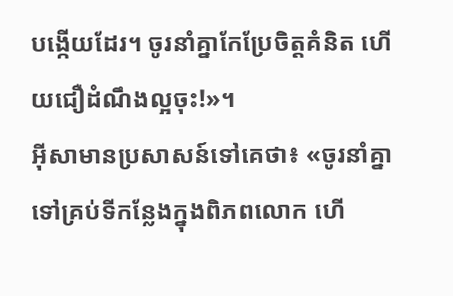បង្កើយដែរ។ ចូរនាំគ្នាកែប្រែចិត្ដគំនិត ហើយជឿដំណឹងល្អចុះ!»។
អ៊ីសាមានប្រសាសន៍ទៅគេថា៖ «ចូរនាំគ្នាទៅគ្រប់ទីកន្លែងក្នុងពិភពលោក ហើ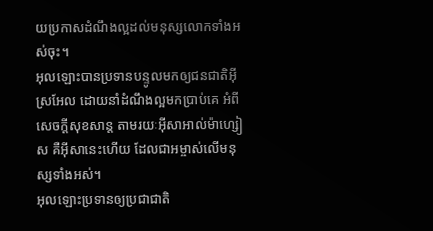យប្រកាសដំណឹងល្អដល់មនុស្សលោកទាំងអស់ចុះ។
អុលឡោះបានប្រទានបន្ទូលមកឲ្យជនជាតិអ៊ីស្រអែល ដោយនាំដំណឹងល្អមកប្រាប់គេ អំពីសេចក្ដីសុខសាន្ដ តាមរយៈអ៊ីសាអាល់ម៉ាហ្សៀស គឺអ៊ីសានេះហើយ ដែលជាអម្ចាស់លើមនុស្សទាំងអស់។
អុលឡោះប្រទានឲ្យប្រជាជាតិ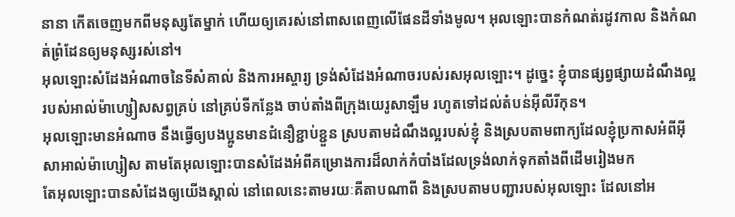នានា កើតចេញមកពីមនុស្សតែម្នាក់ ហើយឲ្យគេរស់នៅពាសពេញលើផែនដីទាំងមូល។ អុលឡោះបានកំណត់រដូវកាល និងកំណត់ព្រំដែនឲ្យមនុស្សរស់នៅ។
អុលឡោះសំដែងអំណាចនៃទីសំគាល់ និងការអស្ចារ្យ ទ្រង់សំដែងអំណាចរបស់រសអុលឡោះ។ ដូច្នេះ ខ្ញុំបានផ្សព្វផ្សាយដំណឹងល្អរបស់អាល់ម៉ាហ្សៀសសព្វគ្រប់ នៅគ្រប់ទីកន្លែង ចាប់តាំងពីក្រុងយេរូសាឡឹម រហូតទៅដល់តំបន់អ៊ីលីរីកុន។
អុលឡោះមានអំណាច នឹងធ្វើឲ្យបងប្អូនមានជំនឿខ្ជាប់ខ្ជួន ស្របតាមដំណឹងល្អរបស់ខ្ញុំ និងស្របតាមពាក្យដែលខ្ញុំប្រកាសអំពីអ៊ីសាអាល់ម៉ាហ្សៀស តាមតែអុលឡោះបានសំដែងអំពីគម្រោងការដ៏លាក់កំបាំងដែលទ្រង់លាក់ទុកតាំងពីដើមរៀងមក
តែអុលឡោះបានសំដែងឲ្យយើងស្គាល់ នៅពេលនេះតាមរយៈគីតាបណាពី និងស្របតាមបញ្ជារបស់អុលឡោះ ដែលនៅអ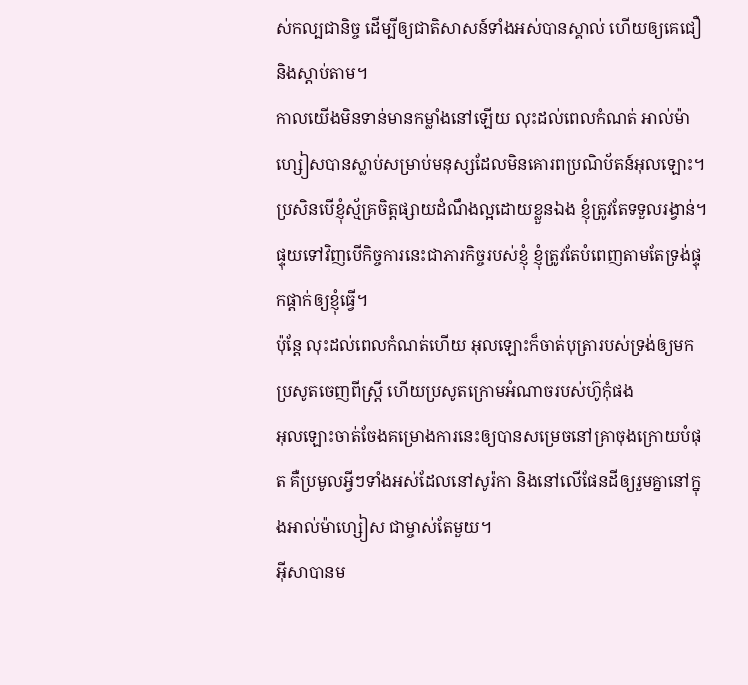ស់កល្បជានិច្ច ដើម្បីឲ្យជាតិសាសន៍ទាំងអស់បានស្គាល់ ហើយឲ្យគេជឿ និងស្ដាប់តាម។
កាលយើងមិនទាន់មានកម្លាំងនៅឡើយ លុះដល់ពេលកំណត់ អាល់ម៉ាហ្សៀសបានស្លាប់សម្រាប់មនុស្សដែលមិនគោរពប្រណិប័តន៍អុលឡោះ។
ប្រសិនបើខ្ញុំស្ម័គ្រចិត្ដផ្សាយដំណឹងល្អដោយខ្លួនឯង ខ្ញុំត្រូវតែទទួលរង្វាន់។ ផ្ទុយទៅវិញបើកិច្ចការនេះជាភារកិច្ចរបស់ខ្ញុំ ខ្ញុំត្រូវតែបំពេញតាមតែទ្រង់ផ្ទុកផ្ដាក់ឲ្យខ្ញុំធ្វើ។
ប៉ុន្ដែ លុះដល់ពេលកំណត់ហើយ អុលឡោះក៏ចាត់បុត្រារបស់ទ្រង់ឲ្យមកប្រសូតចេញពីស្ដ្រី ហើយប្រសូតក្រោមអំណាចរបស់ហ៊ូកុំផង
អុលឡោះចាត់ចែងគម្រោងការនេះឲ្យបានសម្រេចនៅគ្រាចុងក្រោយបំផុត គឺប្រមូលអ្វីៗទាំងអស់ដែលនៅសូរ៉កា និងនៅលើផែនដីឲ្យរួមគ្នានៅក្នុងអាល់ម៉ាហ្សៀស ជាម្ចាស់តែមួយ។
អ៊ីសាបានម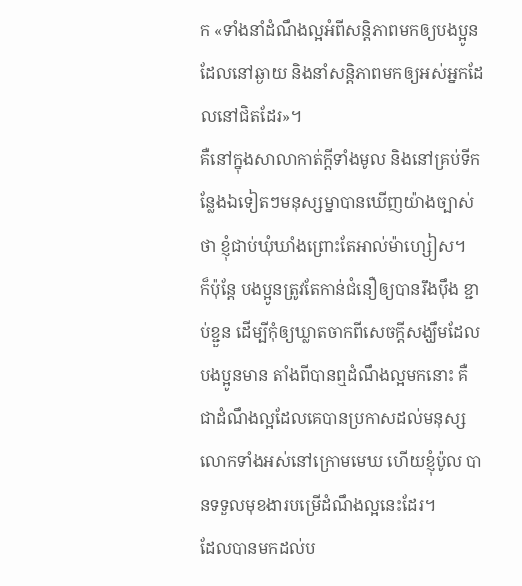ក «ទាំងនាំដំណឹងល្អអំពីសន្ដិភាពមកឲ្យបងប្អូនដែលនៅឆ្ងាយ និងនាំសន្ដិភាពមកឲ្យអស់អ្នកដែលនៅជិតដែរ»។
គឺនៅក្នុងសាលាកាត់ក្ដីទាំងមូល និងនៅគ្រប់ទីកន្លែងឯទៀតៗមនុស្សម្នាបានឃើញយ៉ាងច្បាស់ថា ខ្ញុំជាប់ឃុំឃាំងព្រោះតែអាល់ម៉ាហ្សៀស។
ក៏ប៉ុន្ដែ បងប្អូនត្រូវតែកាន់ជំនឿឲ្យបានរឹងប៉ឹង ខ្ជាប់ខ្ជួន ដើម្បីកុំឲ្យឃ្លាតចាកពីសេចក្ដីសង្ឃឹមដែលបងប្អូនមាន តាំងពីបានឮដំណឹងល្អមកនោះ គឺជាដំណឹងល្អដែលគេបានប្រកាសដល់មនុស្សលោកទាំងអស់នៅក្រោមមេឃ ហើយខ្ញុំប៉ូល បានទទួលមុខងារបម្រើដំណឹងល្អនេះដែរ។
ដែលបានមកដល់ប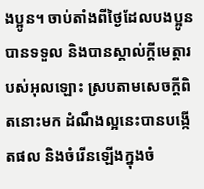ងប្អូន។ ចាប់តាំងពីថ្ងៃដែលបងប្អូនបានទទួល និងបានស្គាល់ក្តីមេត្តារបស់អុលឡោះ ស្របតាមសេចក្ដីពិតនោះមក ដំណឹងល្អនេះបានបង្កើតផល និងចំរើនឡើងក្នុងចំ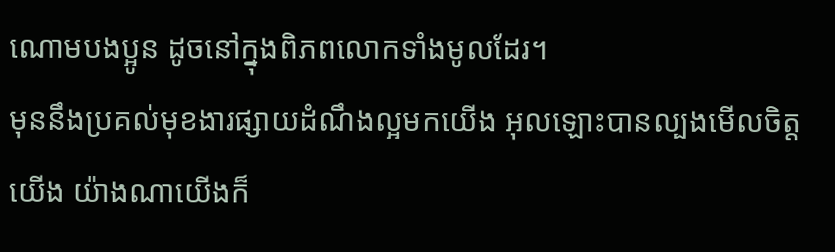ណោមបងប្អូន ដូចនៅក្នុងពិភពលោកទាំងមូលដែរ។
មុននឹងប្រគល់មុខងារផ្សាយដំណឹងល្អមកយើង អុលឡោះបានល្បងមើលចិត្ដយើង យ៉ាងណាយើងក៏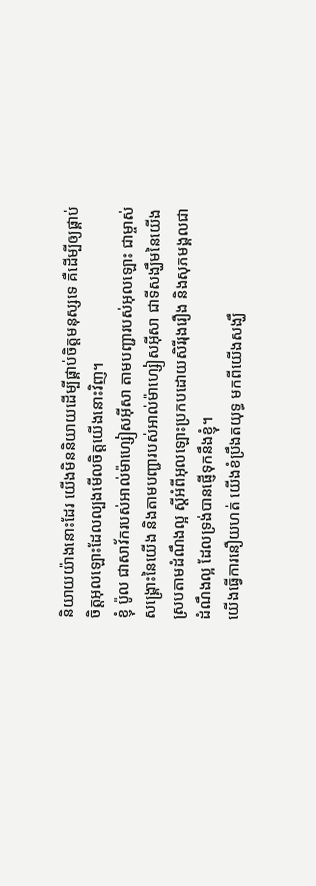និយាយយ៉ាងនោះដែរ យើងមិននិយាយដើម្បីផ្គាប់ចិត្ដមនុស្សទេ គឺដើម្បីឲ្យផ្គាប់ចិត្តអុលឡោះដែលល្បងមើលចិត្ដយើងនោះវិញ។
ខ្ញុំ ប៉ូល ជាសាវ័ករបស់អាល់ម៉ាហ្សៀសអ៊ីសា តាមបញ្ជារបស់អុលឡោះ ជាម្ចាស់សង្គ្រោះនៃយើង និងតាមបញ្ជារបស់អាល់ម៉ាហ្សៀសអ៊ីសា ជាទីសង្ឃឹមនៃយើង
ស្របតាមដំណឹងល្អ ស្ដីអំពីអុលឡោះប្រកបដោយសិរីរុងរឿង និងសុភមង្គលជាដំណឹងល្អ ដែលទ្រង់បានផ្ញើទុកនឹងខ្ញុំ។
យើងធ្វើការនឿយហត់ យើងខំប្រឹងតយុទ្ធ មកពីយើងសង្ឃឹ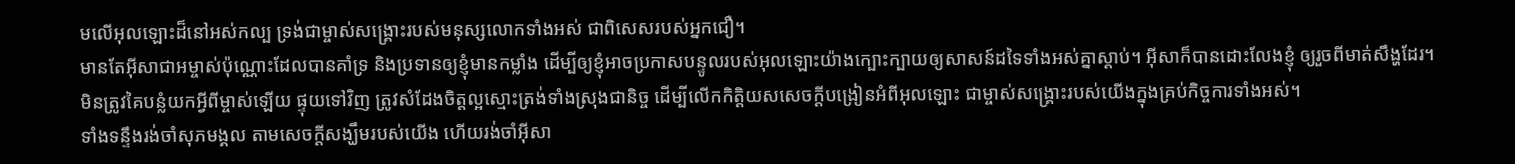មលើអុលឡោះដ៏នៅអស់កល្ប ទ្រង់ជាម្ចាស់សង្គ្រោះរបស់មនុស្សលោកទាំងអស់ ជាពិសេសរបស់អ្នកជឿ។
មានតែអ៊ីសាជាអម្ចាស់ប៉ុណ្ណោះដែលបានគាំទ្រ និងប្រទានឲ្យខ្ញុំមានកម្លាំង ដើម្បីឲ្យខ្ញុំអាចប្រកាសបន្ទូលរបស់អុលឡោះយ៉ាងក្បោះក្បាយឲ្យសាសន៍ដទៃទាំងអស់គ្នាស្ដាប់។ អ៊ីសាក៏បានដោះលែងខ្ញុំ ឲ្យរួចពីមាត់សឹង្ហដែរ។
មិនត្រូវគៃបន្លំយកអ្វីពីម្ចាស់ឡើយ ផ្ទុយទៅវិញ ត្រូវសំដែងចិត្ដល្អស្មោះត្រង់ទាំងស្រុងជានិច្ច ដើម្បីលើកកិត្ដិយសសេចក្ដីបង្រៀនអំពីអុលឡោះ ជាម្ចាស់សង្គ្រោះរបស់យើងក្នុងគ្រប់កិច្ចការទាំងអស់។
ទាំងទន្ទឹងរង់ចាំសុភមង្គល តាមសេចក្ដីសង្ឃឹមរបស់យើង ហើយរង់ចាំអ៊ីសា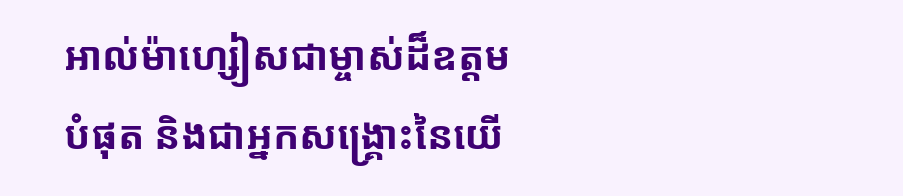អាល់ម៉ាហ្សៀសជាម្ចាស់ដ៏ឧត្ដមបំផុត និងជាអ្នកសង្គ្រោះនៃយើ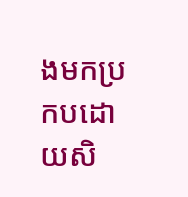ងមកប្រកបដោយសិ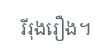រីរុងរឿង។